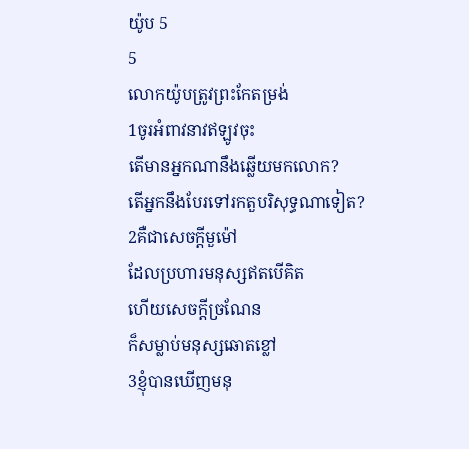យ៉ូប 5
5
លោកយ៉ូបត្រូវព្រះកែតម្រង់
1ចូរអំពាវនាវឥឡូវចុះ
តើមានអ្នកណានឹងឆ្លើយមកលោក?
តើអ្នកនឹងបែរទៅរកតួបរិសុទ្ធណាទៀត?
2គឺជាសេចក្ដីមួម៉ៅ
ដែលប្រហារមនុស្សឥតបើគិត
ហើយសេចក្ដីច្រណែន
ក៏សម្លាប់មនុស្សឆោតខ្លៅ
3ខ្ញុំបានឃើញមនុ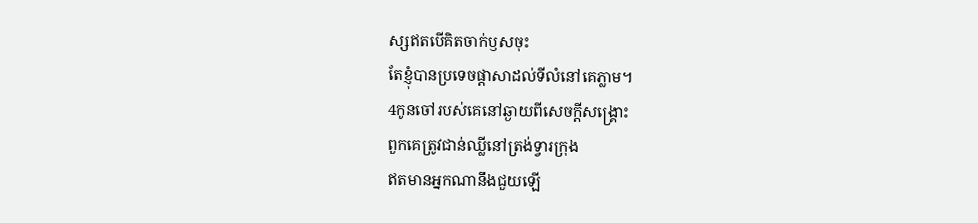ស្សឥតបើគិតចាក់ឫសចុះ
តែខ្ញុំបានប្រទេចផ្ដាសាដល់ទីលំនៅគេភ្លាម។
4កូនចៅរបស់គេនៅឆ្ងាយពីសេចក្ដីសង្គ្រោះ
ពួកគេត្រូវជាន់ឈ្លីនៅត្រង់ទ្វារក្រុង
ឥតមានអ្នកណានឹងជួយឡើ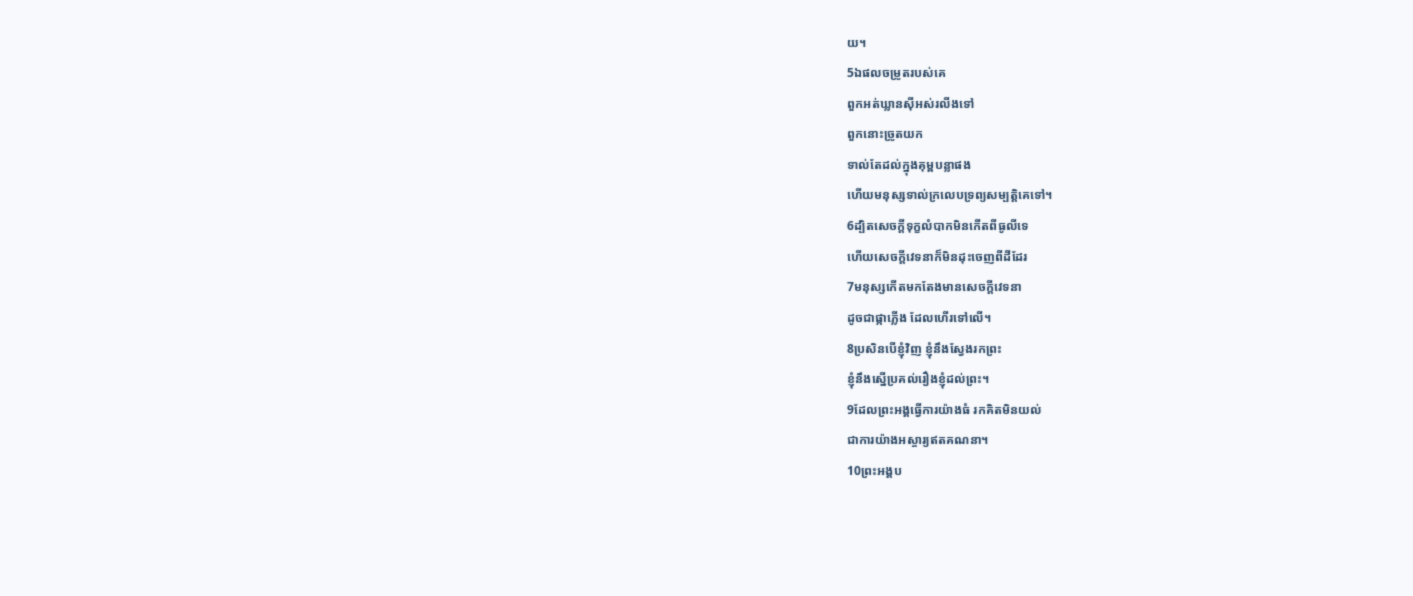យ។
5ឯផលចម្រូតរបស់គេ
ពួកអត់ឃ្លានស៊ីអស់រលីងទៅ
ពួកនោះច្រូតយក
ទាល់តែដល់ក្នុងគុម្ពបន្លាផង
ហើយមនុស្សទាល់ក្រលេបទ្រព្យសម្បត្តិគេទៅ។
6ដ្បិតសេចក្ដីទុក្ខលំបាកមិនកើតពីធូលីទេ
ហើយសេចក្ដីវេទនាក៏មិនដុះចេញពីដីដែរ
7មនុស្សកើតមកតែងមានសេចក្ដីវេទនា
ដូចជាផ្កាភ្លើង ដែលហើរទៅលើ។
8ប្រសិនបើខ្ញុំវិញ ខ្ញុំនឹងស្វែងរកព្រះ
ខ្ញុំនឹងស្នើប្រគល់រឿងខ្ញុំដល់ព្រះ។
9ដែលព្រះអង្គធ្វើការយ៉ាងធំ រកគិតមិនយល់
ជាការយ៉ាងអស្ចារ្យឥតគណនា។
10ព្រះអង្គប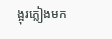ង្អុរភ្លៀងមក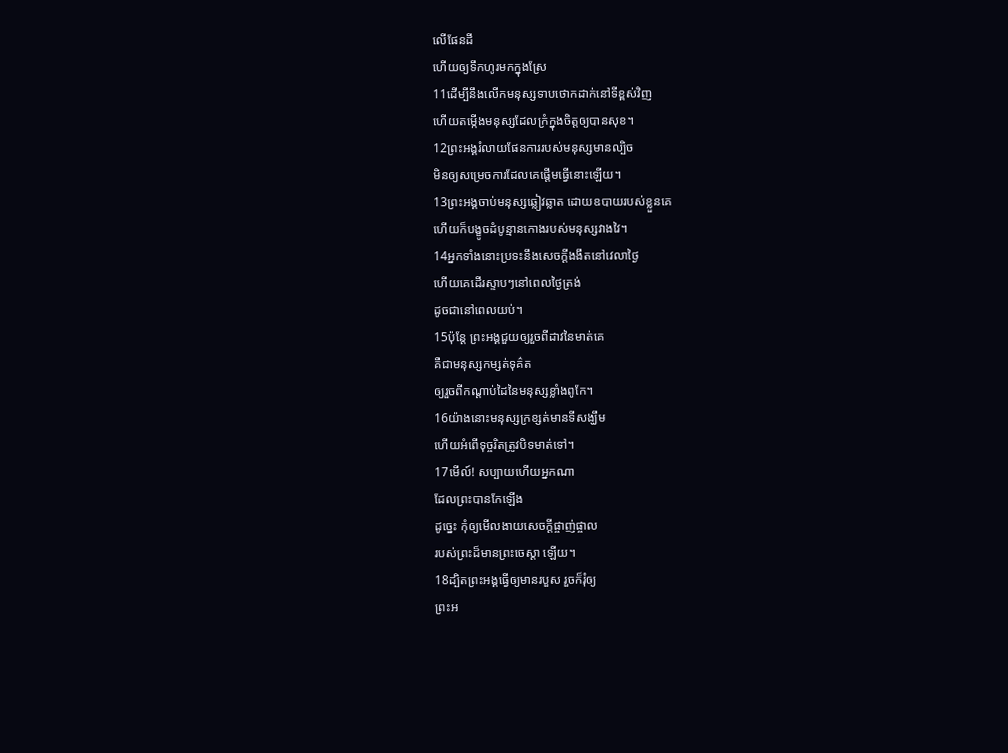លើផែនដី
ហើយឲ្យទឹកហូរមកក្នុងស្រែ
11ដើម្បីនឹងលើកមនុស្សទាបថោកដាក់នៅទីខ្ពស់វិញ
ហើយតម្កើងមនុស្សដែលក្រំក្នុងចិត្តឲ្យបានសុខ។
12ព្រះអង្គរំលាយផែនការរបស់មនុស្សមានល្បិច
មិនឲ្យសម្រេចការដែលគេផ្តើមធ្វើនោះឡើយ។
13ព្រះអង្គចាប់មនុស្សឆ្លៀវឆ្លាត ដោយឧបាយរបស់ខ្លួនគេ
ហើយក៏បង្ខូចដំបូន្មានកោងរបស់មនុស្សវាងវៃ។
14អ្នកទាំងនោះប្រទះនឹងសេចក្ដីងងឹតនៅវេលាថ្ងៃ
ហើយគេដើរស្ទាបៗនៅពេលថ្ងៃត្រង់
ដូចជានៅពេលយប់។
15ប៉ុន្តែ ព្រះអង្គជួយឲ្យរួចពីដាវនៃមាត់គេ
គឺជាមនុស្សកម្សត់ទុគ៌ត
ឲ្យរួចពីកណ្ដាប់ដៃនៃមនុស្សខ្លាំងពូកែ។
16យ៉ាងនោះមនុស្សក្រខ្សត់មានទីសង្ឃឹម
ហើយអំពើទុច្ចរិតត្រូវបិទមាត់ទៅ។
17មើល៍! សប្បាយហើយអ្នកណា
ដែលព្រះបានកែឡើង
ដូច្នេះ កុំឲ្យមើលងាយសេចក្ដីផ្ចាញ់ផ្ចាល
របស់ព្រះដ៏មានព្រះចេស្តា ឡើយ។
18ដ្បិតព្រះអង្គធ្វើឲ្យមានរបួស រួចក៏រុំឲ្យ
ព្រះអ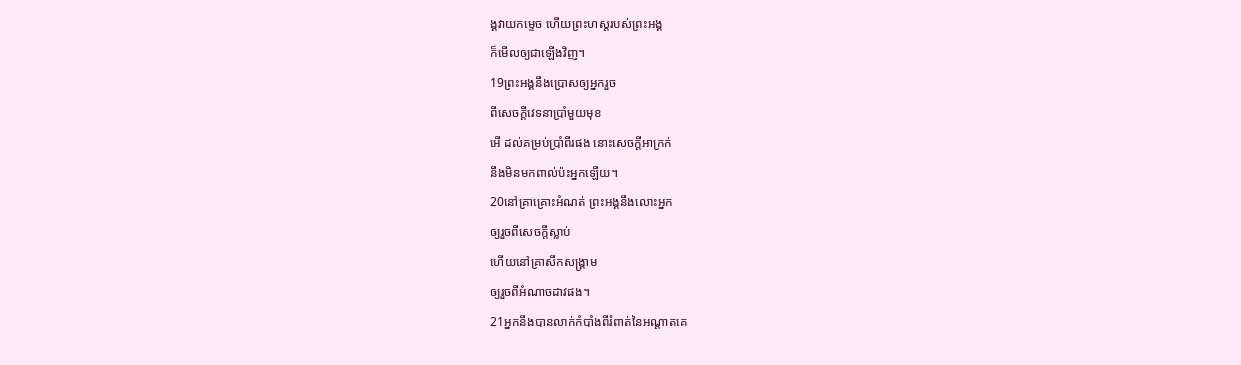ង្គវាយកម្ទេច ហើយព្រះហស្តរបស់ព្រះអង្គ
ក៏មើលឲ្យជាឡើងវិញ។
19ព្រះអង្គនឹងប្រោសឲ្យអ្នករួច
ពីសេចក្ដីវេទនាប្រាំមួយមុខ
អើ ដល់គម្រប់ប្រាំពីរផង នោះសេចក្ដីអាក្រក់
នឹងមិនមកពាល់ប៉ះអ្នកឡើយ។
20នៅគ្រាគ្រោះអំណត់ ព្រះអង្គនឹងលោះអ្នក
ឲ្យរួចពីសេចក្ដីស្លាប់
ហើយនៅគ្រាសឹកសង្គ្រាម
ឲ្យរួចពីអំណាចដាវផង។
21អ្នកនឹងបានលាក់កំបាំងពីរំពាត់នៃអណ្ដាតគេ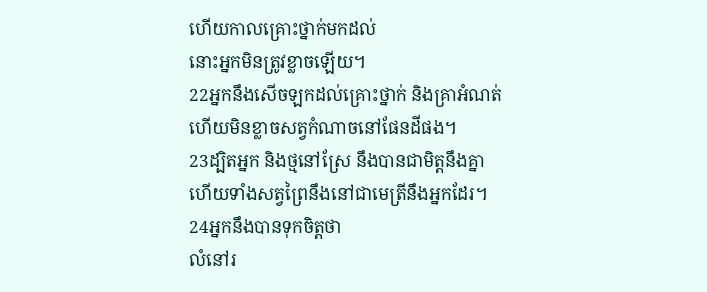ហើយកាលគ្រោះថ្នាក់មកដល់
នោះអ្នកមិនត្រូវខ្លាចឡើយ។
22អ្នកនឹងសើចឡកដល់គ្រោះថ្នាក់ និងគ្រាអំណត់
ហើយមិនខ្លាចសត្វកំណាចនៅផែនដីផង។
23ដ្បិតអ្នក និងថ្មនៅស្រែ នឹងបានជាមិត្តនឹងគ្នា
ហើយទាំងសត្វព្រៃនឹងនៅជាមេត្រីនឹងអ្នកដែរ។
24អ្នកនឹងបានទុកចិត្តថា
លំនៅរ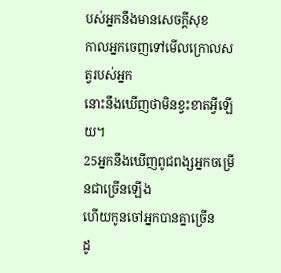បស់អ្នកនឹងមានសេចក្ដីសុខ
កាលអ្នកចេញទៅមើលក្រោលសត្វរបស់អ្នក
នោះនឹងឃើញថាមិនខ្វះខាតអ្វីឡើយ។
25អ្នកនឹងឃើញពូជពង្សអ្នកចម្រើនជាច្រើនឡើង
ហើយកូនចៅអ្នកបានគ្នាច្រើន
ដូ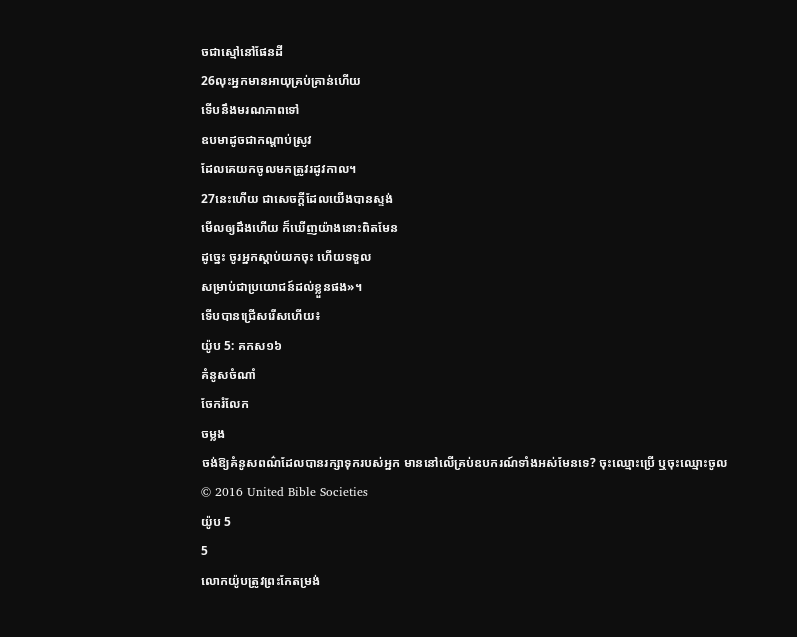ចជាស្មៅនៅផែនដី
26លុះអ្នកមានអាយុគ្រប់គ្រាន់ហើយ
ទើបនឹងមរណភាពទៅ
ឧបមាដូចជាកណ្ដាប់ស្រូវ
ដែលគេយកចូលមកត្រូវរដូវកាល។
27នេះហើយ ជាសេចក្ដីដែលយើងបានស្ទង់
មើលឲ្យដឹងហើយ ក៏ឃើញយ៉ាងនោះពិតមែន
ដូច្នេះ ចូរអ្នកស្តាប់យកចុះ ហើយទទួល
សម្រាប់ជាប្រយោជន៍ដល់ខ្លួនផង»។
ទើបបានជ្រើសរើសហើយ៖
យ៉ូប 5: គកស១៦
គំនូសចំណាំ
ចែករំលែក
ចម្លង
ចង់ឱ្យគំនូសពណ៌ដែលបានរក្សាទុករបស់អ្នក មាននៅលើគ្រប់ឧបករណ៍ទាំងអស់មែនទេ? ចុះឈ្មោះប្រើ ឬចុះឈ្មោះចូល
© 2016 United Bible Societies
យ៉ូប 5
5
លោកយ៉ូបត្រូវព្រះកែតម្រង់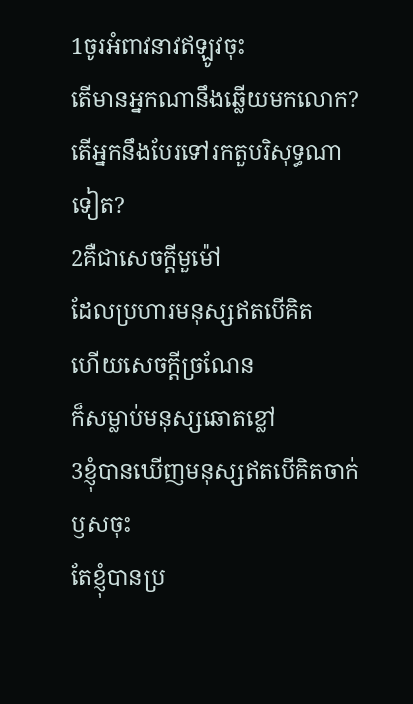1ចូរអំពាវនាវឥឡូវចុះ
តើមានអ្នកណានឹងឆ្លើយមកលោក?
តើអ្នកនឹងបែរទៅរកតួបរិសុទ្ធណាទៀត?
2គឺជាសេចក្ដីមួម៉ៅ
ដែលប្រហារមនុស្សឥតបើគិត
ហើយសេចក្ដីច្រណែន
ក៏សម្លាប់មនុស្សឆោតខ្លៅ
3ខ្ញុំបានឃើញមនុស្សឥតបើគិតចាក់ឫសចុះ
តែខ្ញុំបានប្រ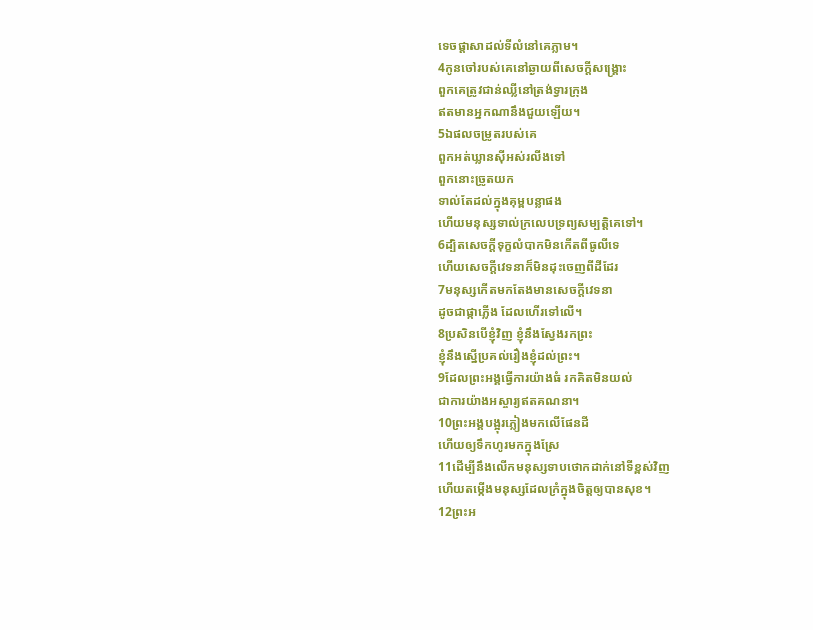ទេចផ្ដាសាដល់ទីលំនៅគេភ្លាម។
4កូនចៅរបស់គេនៅឆ្ងាយពីសេចក្ដីសង្គ្រោះ
ពួកគេត្រូវជាន់ឈ្លីនៅត្រង់ទ្វារក្រុង
ឥតមានអ្នកណានឹងជួយឡើយ។
5ឯផលចម្រូតរបស់គេ
ពួកអត់ឃ្លានស៊ីអស់រលីងទៅ
ពួកនោះច្រូតយក
ទាល់តែដល់ក្នុងគុម្ពបន្លាផង
ហើយមនុស្សទាល់ក្រលេបទ្រព្យសម្បត្តិគេទៅ។
6ដ្បិតសេចក្ដីទុក្ខលំបាកមិនកើតពីធូលីទេ
ហើយសេចក្ដីវេទនាក៏មិនដុះចេញពីដីដែរ
7មនុស្សកើតមកតែងមានសេចក្ដីវេទនា
ដូចជាផ្កាភ្លើង ដែលហើរទៅលើ។
8ប្រសិនបើខ្ញុំវិញ ខ្ញុំនឹងស្វែងរកព្រះ
ខ្ញុំនឹងស្នើប្រគល់រឿងខ្ញុំដល់ព្រះ។
9ដែលព្រះអង្គធ្វើការយ៉ាងធំ រកគិតមិនយល់
ជាការយ៉ាងអស្ចារ្យឥតគណនា។
10ព្រះអង្គបង្អុរភ្លៀងមកលើផែនដី
ហើយឲ្យទឹកហូរមកក្នុងស្រែ
11ដើម្បីនឹងលើកមនុស្សទាបថោកដាក់នៅទីខ្ពស់វិញ
ហើយតម្កើងមនុស្សដែលក្រំក្នុងចិត្តឲ្យបានសុខ។
12ព្រះអ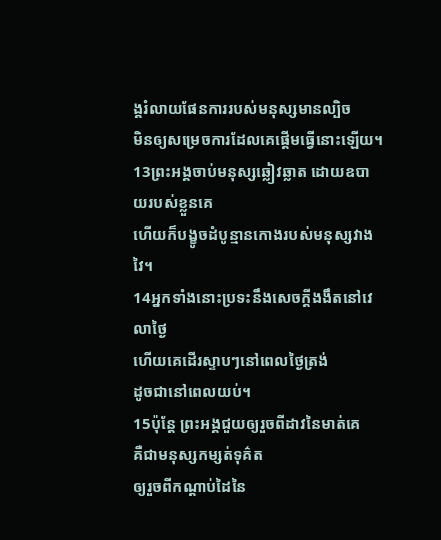ង្គរំលាយផែនការរបស់មនុស្សមានល្បិច
មិនឲ្យសម្រេចការដែលគេផ្តើមធ្វើនោះឡើយ។
13ព្រះអង្គចាប់មនុស្សឆ្លៀវឆ្លាត ដោយឧបាយរបស់ខ្លួនគេ
ហើយក៏បង្ខូចដំបូន្មានកោងរបស់មនុស្សវាងវៃ។
14អ្នកទាំងនោះប្រទះនឹងសេចក្ដីងងឹតនៅវេលាថ្ងៃ
ហើយគេដើរស្ទាបៗនៅពេលថ្ងៃត្រង់
ដូចជានៅពេលយប់។
15ប៉ុន្តែ ព្រះអង្គជួយឲ្យរួចពីដាវនៃមាត់គេ
គឺជាមនុស្សកម្សត់ទុគ៌ត
ឲ្យរួចពីកណ្ដាប់ដៃនៃ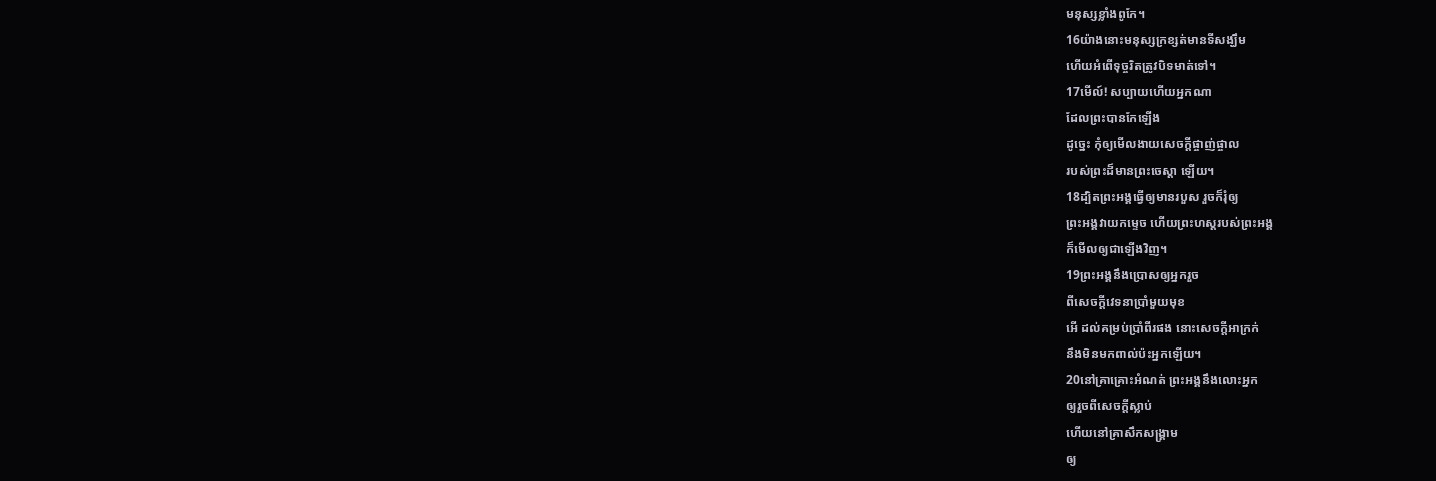មនុស្សខ្លាំងពូកែ។
16យ៉ាងនោះមនុស្សក្រខ្សត់មានទីសង្ឃឹម
ហើយអំពើទុច្ចរិតត្រូវបិទមាត់ទៅ។
17មើល៍! សប្បាយហើយអ្នកណា
ដែលព្រះបានកែឡើង
ដូច្នេះ កុំឲ្យមើលងាយសេចក្ដីផ្ចាញ់ផ្ចាល
របស់ព្រះដ៏មានព្រះចេស្តា ឡើយ។
18ដ្បិតព្រះអង្គធ្វើឲ្យមានរបួស រួចក៏រុំឲ្យ
ព្រះអង្គវាយកម្ទេច ហើយព្រះហស្តរបស់ព្រះអង្គ
ក៏មើលឲ្យជាឡើងវិញ។
19ព្រះអង្គនឹងប្រោសឲ្យអ្នករួច
ពីសេចក្ដីវេទនាប្រាំមួយមុខ
អើ ដល់គម្រប់ប្រាំពីរផង នោះសេចក្ដីអាក្រក់
នឹងមិនមកពាល់ប៉ះអ្នកឡើយ។
20នៅគ្រាគ្រោះអំណត់ ព្រះអង្គនឹងលោះអ្នក
ឲ្យរួចពីសេចក្ដីស្លាប់
ហើយនៅគ្រាសឹកសង្គ្រាម
ឲ្យ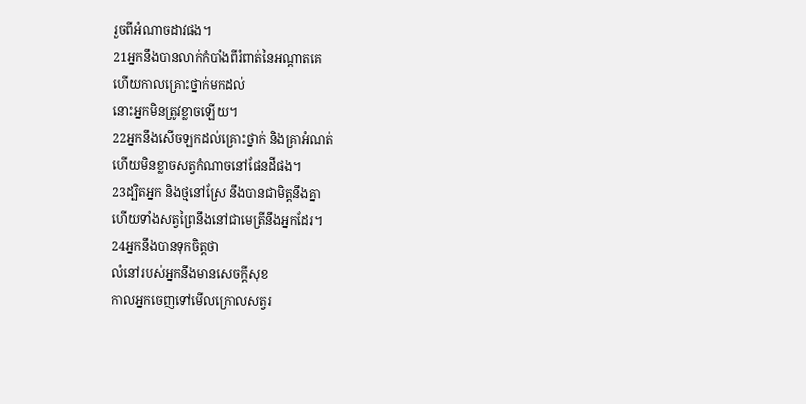រួចពីអំណាចដាវផង។
21អ្នកនឹងបានលាក់កំបាំងពីរំពាត់នៃអណ្ដាតគេ
ហើយកាលគ្រោះថ្នាក់មកដល់
នោះអ្នកមិនត្រូវខ្លាចឡើយ។
22អ្នកនឹងសើចឡកដល់គ្រោះថ្នាក់ និងគ្រាអំណត់
ហើយមិនខ្លាចសត្វកំណាចនៅផែនដីផង។
23ដ្បិតអ្នក និងថ្មនៅស្រែ នឹងបានជាមិត្តនឹងគ្នា
ហើយទាំងសត្វព្រៃនឹងនៅជាមេត្រីនឹងអ្នកដែរ។
24អ្នកនឹងបានទុកចិត្តថា
លំនៅរបស់អ្នកនឹងមានសេចក្ដីសុខ
កាលអ្នកចេញទៅមើលក្រោលសត្វរ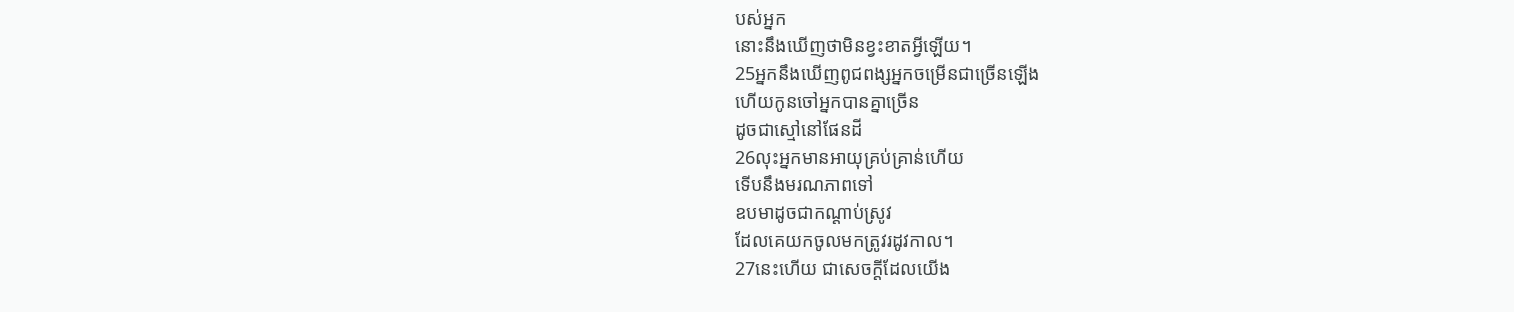បស់អ្នក
នោះនឹងឃើញថាមិនខ្វះខាតអ្វីឡើយ។
25អ្នកនឹងឃើញពូជពង្សអ្នកចម្រើនជាច្រើនឡើង
ហើយកូនចៅអ្នកបានគ្នាច្រើន
ដូចជាស្មៅនៅផែនដី
26លុះអ្នកមានអាយុគ្រប់គ្រាន់ហើយ
ទើបនឹងមរណភាពទៅ
ឧបមាដូចជាកណ្ដាប់ស្រូវ
ដែលគេយកចូលមកត្រូវរដូវកាល។
27នេះហើយ ជាសេចក្ដីដែលយើង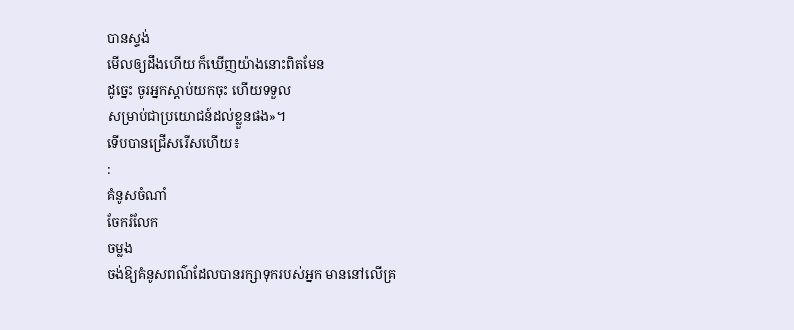បានស្ទង់
មើលឲ្យដឹងហើយ ក៏ឃើញយ៉ាងនោះពិតមែន
ដូច្នេះ ចូរអ្នកស្តាប់យកចុះ ហើយទទួល
សម្រាប់ជាប្រយោជន៍ដល់ខ្លួនផង»។
ទើបបានជ្រើសរើសហើយ៖
:
គំនូសចំណាំ
ចែករំលែក
ចម្លង
ចង់ឱ្យគំនូសពណ៌ដែលបានរក្សាទុករបស់អ្នក មាននៅលើគ្រ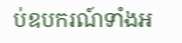ប់ឧបករណ៍ទាំងអ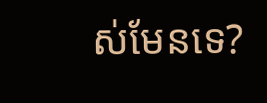ស់មែនទេ?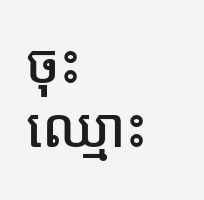ចុះឈ្មោះ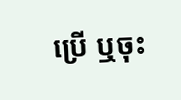ប្រើ ឬចុះ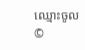ឈ្មោះចូល
©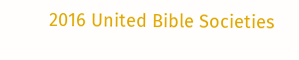2016 United Bible Societies